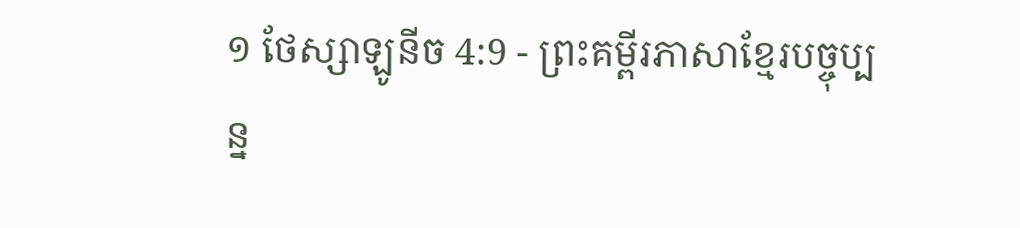១ ថែស្សាឡូនីច 4:9 - ព្រះគម្ពីរភាសាខ្មែរបច្ចុប្បន្ន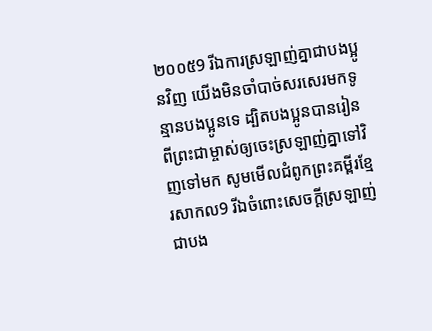២០០៥9 រីឯការស្រឡាញ់គ្នាជាបងប្អូនវិញ យើងមិនចាំបាច់សរសេរមកទូន្មានបងប្អូនទេ ដ្បិតបងប្អូនបានរៀនពីព្រះជាម្ចាស់ឲ្យចេះស្រឡាញ់គ្នាទៅវិញទៅមក សូមមើលជំពូកព្រះគម្ពីរខ្មែរសាកល9 រីឯចំពោះសេចក្ដីស្រឡាញ់ជាបង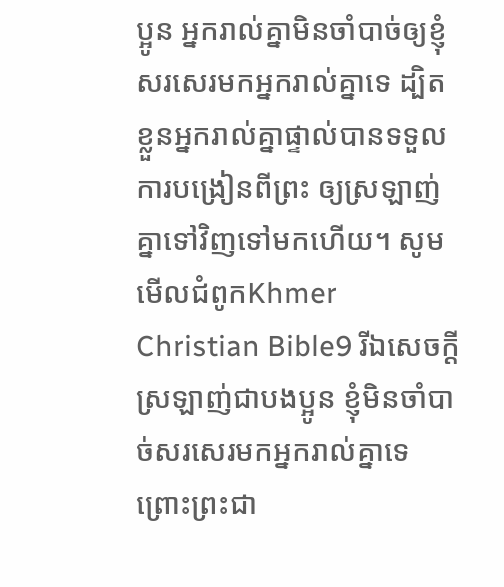ប្អូន អ្នករាល់គ្នាមិនចាំបាច់ឲ្យខ្ញុំសរសេរមកអ្នករាល់គ្នាទេ ដ្បិតខ្លួនអ្នករាល់គ្នាផ្ទាល់បានទទួលការបង្រៀនពីព្រះ ឲ្យស្រឡាញ់គ្នាទៅវិញទៅមកហើយ។ សូមមើលជំពូកKhmer Christian Bible9 រីឯសេចក្ដីស្រឡាញ់ជាបងប្អូន ខ្ញុំមិនចាំបាច់សរសេរមកអ្នករាល់គ្នាទេ ព្រោះព្រះជា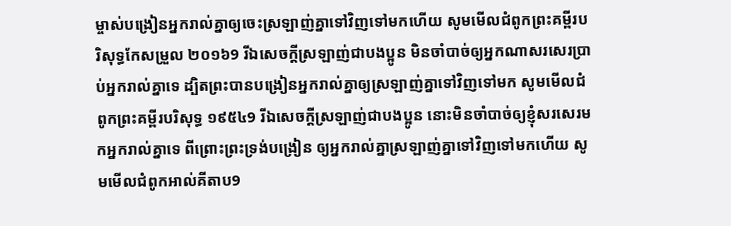ម្ចាស់បង្រៀនអ្នករាល់គ្នាឲ្យចេះស្រឡាញ់គ្នាទៅវិញទៅមកហើយ សូមមើលជំពូកព្រះគម្ពីរបរិសុទ្ធកែសម្រួល ២០១៦9 រីឯសេចក្ដីស្រឡាញ់ជាបងប្អូន មិនចាំបាច់ឲ្យអ្នកណាសរសេរប្រាប់អ្នករាល់គ្នាទេ ដ្បិតព្រះបានបង្រៀនអ្នករាល់គ្នាឲ្យស្រឡាញ់គ្នាទៅវិញទៅមក សូមមើលជំពូកព្រះគម្ពីរបរិសុទ្ធ ១៩៥៤9 រីឯសេចក្ដីស្រឡាញ់ជាបងប្អូន នោះមិនចាំបាច់ឲ្យខ្ញុំសរសេរមកអ្នករាល់គ្នាទេ ពីព្រោះព្រះទ្រង់បង្រៀន ឲ្យអ្នករាល់គ្នាស្រឡាញ់គ្នាទៅវិញទៅមកហើយ សូមមើលជំពូកអាល់គីតាប9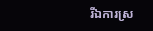រីឯការស្រ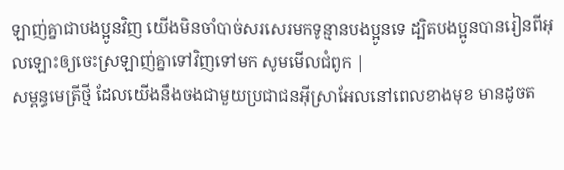ឡាញ់គ្នាជាបងប្អូនវិញ យើងមិនចាំបាច់សរសេរមកទូន្មានបងប្អូនទេ ដ្បិតបងប្អូនបានរៀនពីអុលឡោះឲ្យចេះស្រឡាញ់គ្នាទៅវិញទៅមក សូមមើលជំពូក |
សម្ពន្ធមេត្រីថ្មី ដែលយើងនឹងចងជាមួយប្រជាជនអ៊ីស្រាអែលនៅពេលខាងមុខ មានដូចត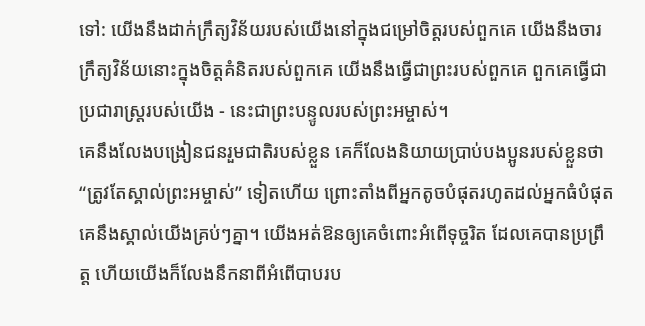ទៅ: យើងនឹងដាក់ក្រឹត្យវិន័យរបស់យើងនៅក្នុងជម្រៅចិត្តរបស់ពួកគេ យើងនឹងចារក្រឹត្យវិន័យនោះក្នុងចិត្តគំនិតរបស់ពួកគេ យើងនឹងធ្វើជាព្រះរបស់ពួកគេ ពួកគេធ្វើជាប្រជារាស្ត្ររបស់យើង - នេះជាព្រះបន្ទូលរបស់ព្រះអម្ចាស់។
គេនឹងលែងបង្រៀនជនរួមជាតិរបស់ខ្លួន គេក៏លែងនិយាយប្រាប់បងប្អូនរបស់ខ្លួនថា “ត្រូវតែស្គាល់ព្រះអម្ចាស់” ទៀតហើយ ព្រោះតាំងពីអ្នកតូចបំផុតរហូតដល់អ្នកធំបំផុត គេនឹងស្គាល់យើងគ្រប់ៗគ្នា។ យើងអត់ឱនឲ្យគេចំពោះអំពើទុច្ចរិត ដែលគេបានប្រព្រឹត្ត ហើយយើងក៏លែងនឹកនាពីអំពើបាបរប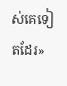ស់គេទៀតដែរ»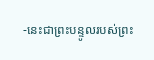-នេះជាព្រះបន្ទូលរបស់ព្រះ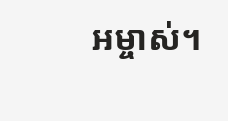អម្ចាស់។